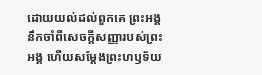ដោយយល់ដល់ពួកគេ ព្រះអង្គនឹកចាំពីសេចក្ដីសញ្ញារបស់ព្រះអង្គ ហើយសម្ដែងព្រះហឫទ័យ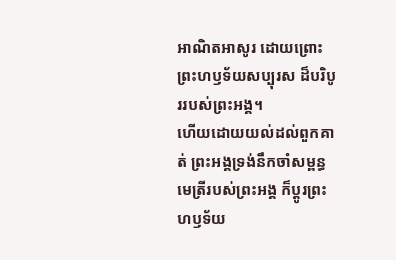អាណិតអាសូរ ដោយព្រោះព្រះហឫទ័យសប្បុរស ដ៏បរិបូររបស់ព្រះអង្គ។
ហើយដោយយល់ដល់ពួកគាត់ ព្រះអង្គទ្រង់នឹកចាំសម្ពន្ធមេត្រីរបស់ព្រះអង្គ ក៏ប្ដូរព្រះហឫទ័យ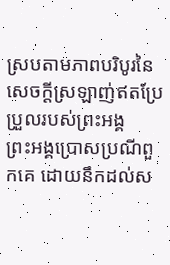ស្របតាមភាពបរិបូរនៃសេចក្ដីស្រឡាញ់ឥតប្រែប្រួលរបស់ព្រះអង្គ
ព្រះអង្គប្រោសប្រណីពួកគេ ដោយនឹកដល់ស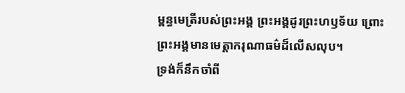ម្ពន្ធមេត្រីរបស់ព្រះអង្គ ព្រះអង្គដូរព្រះហឫទ័យ ព្រោះព្រះអង្គមានមេត្តាករុណាធម៌ដ៏លើសលុប។
ទ្រង់ក៏នឹកចាំពី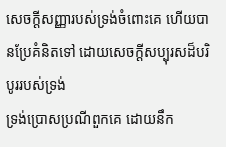សេចក្ដីសញ្ញារបស់ទ្រង់ចំពោះគេ ហើយបានប្រែគំនិតទៅ ដោយសេចក្ដីសប្បុរសដ៏បរិបូររបស់ទ្រង់
ទ្រង់ប្រោសប្រណីពួកគេ ដោយនឹក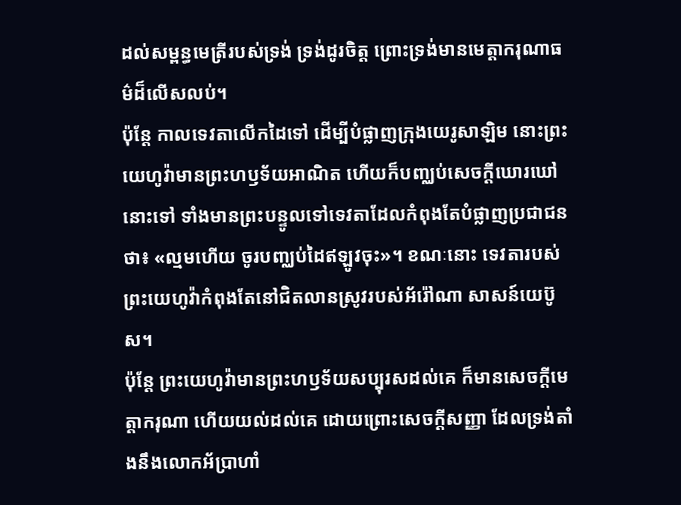ដល់សម្ពន្ធមេត្រីរបស់ទ្រង់ ទ្រង់ដូរចិត្ត ព្រោះទ្រង់មានមេត្តាករុណាធម៌ដ៏លើសលប់។
ប៉ុន្តែ កាលទេវតាលើកដៃទៅ ដើម្បីបំផ្លាញក្រុងយេរូសាឡិម នោះព្រះយេហូវ៉ាមានព្រះហឫទ័យអាណិត ហើយក៏បញ្ឈប់សេចក្ដីឃោរឃៅនោះទៅ ទាំងមានព្រះបន្ទូលទៅទេវតាដែលកំពុងតែបំផ្លាញប្រជាជនថា៖ «ល្មមហើយ ចូរបញ្ឈប់ដៃឥឡូវចុះ»។ ខណៈនោះ ទេវតារបស់ព្រះយេហូវ៉ាកំពុងតែនៅជិតលានស្រូវរបស់អ័រ៉ៅណា សាសន៍យេប៊ូស។
ប៉ុន្តែ ព្រះយេហូវ៉ាមានព្រះហឫទ័យសប្បុរសដល់គេ ក៏មានសេចក្ដីមេត្តាករុណា ហើយយល់ដល់គេ ដោយព្រោះសេចក្ដីសញ្ញា ដែលទ្រង់តាំងនឹងលោកអ័ប្រាហាំ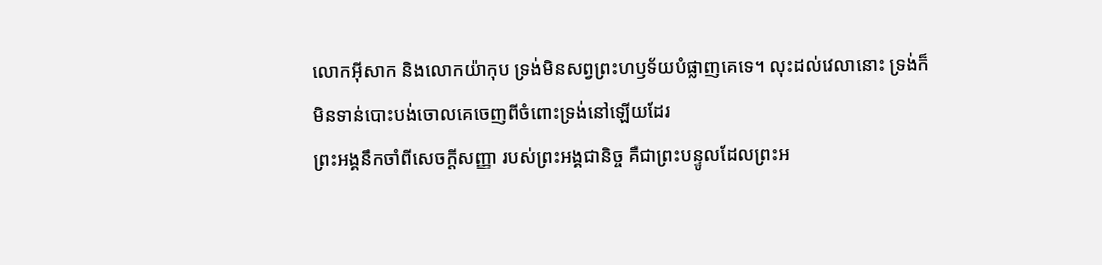លោកអ៊ីសាក និងលោកយ៉ាកុប ទ្រង់មិនសព្វព្រះហឫទ័យបំផ្លាញគេទេ។ លុះដល់វេលានោះ ទ្រង់ក៏មិនទាន់បោះបង់ចោលគេចេញពីចំពោះទ្រង់នៅឡើយដែរ
ព្រះអង្គនឹកចាំពីសេចក្ដីសញ្ញា របស់ព្រះអង្គជានិច្ច គឺជាព្រះបន្ទូលដែលព្រះអ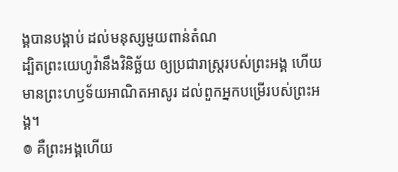ង្គបានបង្គាប់ ដល់មនុស្សមួយពាន់តំណ
ដ្បិតព្រះយេហូវ៉ានឹងវិនិច្ឆ័យ ឲ្យប្រជារាស្ត្ររបស់ព្រះអង្គ ហើយមានព្រះហឫទ័យអាណិតអាសូរ ដល់ពួកអ្នកបម្រើរបស់ព្រះអង្គ។
៙ គឺព្រះអង្គហើយ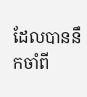ដែលបាននឹកចាំពី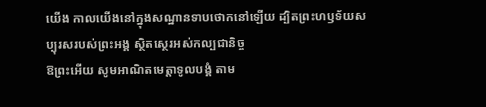យើង កាលយើងនៅក្នុងសណ្ឋានទាបថោកនៅឡើយ ដ្បិតព្រះហឫទ័យសប្បុរសរបស់ព្រះអង្គ ស្ថិតស្ថេរអស់កល្បជានិច្ច
ឱព្រះអើយ សូមអាណិតមេត្តាទូលបង្គំ តាម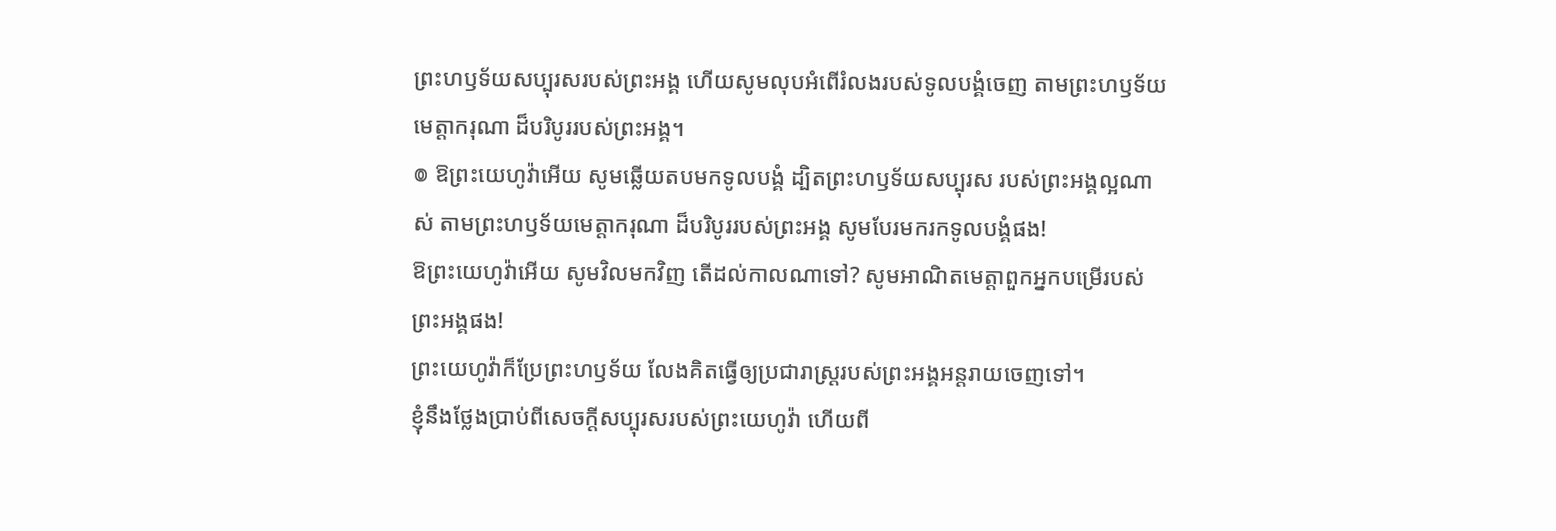ព្រះហឫទ័យសប្បុរសរបស់ព្រះអង្គ ហើយសូមលុបអំពើរំលងរបស់ទូលបង្គំចេញ តាមព្រះហឫទ័យមេត្តាករុណា ដ៏បរិបូររបស់ព្រះអង្គ។
៙ ឱព្រះយេហូវ៉ាអើយ សូមឆ្លើយតបមកទូលបង្គំ ដ្បិតព្រះហឫទ័យសប្បុរស របស់ព្រះអង្គល្អណាស់ តាមព្រះហឫទ័យមេត្តាករុណា ដ៏បរិបូររបស់ព្រះអង្គ សូមបែរមករកទូលបង្គំផង!
ឱព្រះយេហូវ៉ាអើយ សូមវិលមកវិញ តើដល់កាលណាទៅ? សូមអាណិតមេត្តាពួកអ្នកបម្រើរបស់ព្រះអង្គផង!
ព្រះយេហូវ៉ាក៏ប្រែព្រះហឫទ័យ លែងគិតធ្វើឲ្យប្រជារាស្ត្ររបស់ព្រះអង្គអន្តរាយចេញទៅ។
ខ្ញុំនឹងថ្លែងប្រាប់ពីសេចក្ដីសប្បុរសរបស់ព្រះយេហូវ៉ា ហើយពី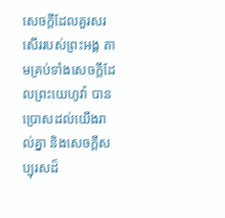សេចក្ដីដែលគួរសរសើររបស់ព្រះអង្គ តាមគ្រប់ទាំងសេចក្ដីដែលព្រះយេហូវ៉ា បានប្រោសដល់យើងរាល់គ្នា និងសេចក្ដីសប្បុរសដ៏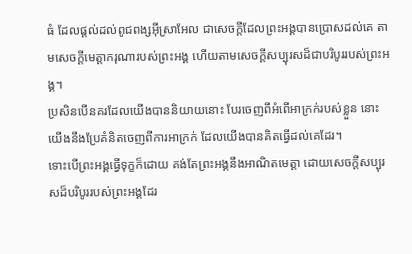ធំ ដែលផ្តល់ដល់ពូជពង្សអ៊ីស្រាអែល ជាសេចក្ដីដែលព្រះអង្គបានប្រោសដល់គេ តាមសេចក្ដីមេត្តាករុណារបស់ព្រះអង្គ ហើយតាមសេចក្ដីសប្បុរសដ៏ជាបរិបូររបស់ព្រះអង្គ។
ប្រសិនបើនគរដែលយើងបាននិយាយនោះ បែរចេញពីអំពើអាក្រក់របស់ខ្លួន នោះយើងនឹងប្រែគំនិតចេញពីការអាក្រក់ ដែលយើងបានគិតធ្វើដល់គេដែរ។
ទោះបើព្រះអង្គធ្វើទុក្ខក៏ដោយ គង់តែព្រះអង្គនឹងអាណិតមេត្តា ដោយសេចក្ដីសប្បុរសដ៏បរិបូររបស់ព្រះអង្គដែរ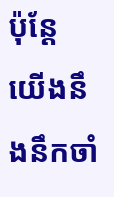ប៉ុន្តែ យើងនឹងនឹកចាំ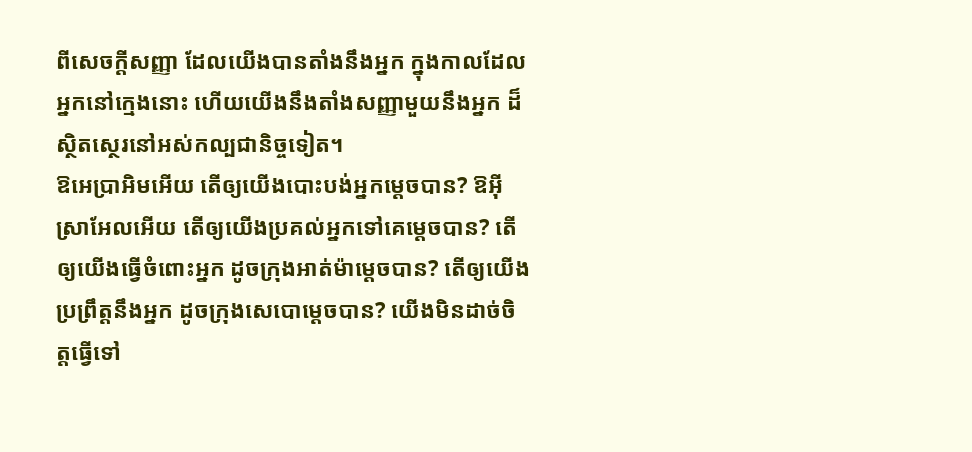ពីសេចក្ដីសញ្ញា ដែលយើងបានតាំងនឹងអ្នក ក្នុងកាលដែលអ្នកនៅក្មេងនោះ ហើយយើងនឹងតាំងសញ្ញាមួយនឹងអ្នក ដ៏ស្ថិតស្ថេរនៅអស់កល្បជានិច្ចទៀត។
ឱអេប្រាអិមអើយ តើឲ្យយើងបោះបង់អ្នកម្ដេចបាន? ឱអ៊ីស្រាអែលអើយ តើឲ្យយើងប្រគល់អ្នកទៅគេម្ដេចបាន? តើឲ្យយើងធ្វើចំពោះអ្នក ដូចក្រុងអាត់ម៉ាម្ដេចបាន? តើឲ្យយើងប្រព្រឹត្តនឹងអ្នក ដូចក្រុងសេបោម្តេចបាន? យើងមិនដាច់ចិត្តធ្វើទៅ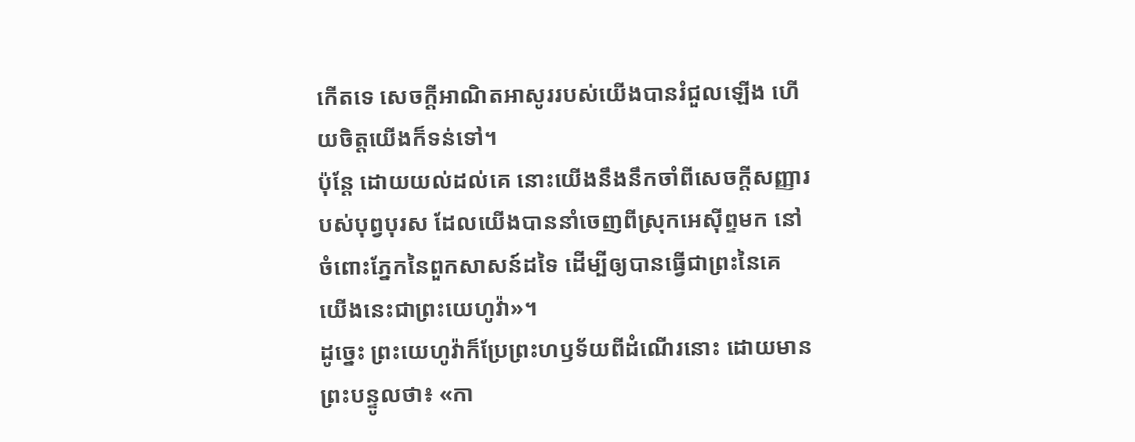កើតទេ សេចក្ដីអាណិតអាសូររបស់យើងបានរំជួលឡើង ហើយចិត្តយើងក៏ទន់ទៅ។
ប៉ុន្តែ ដោយយល់ដល់គេ នោះយើងនឹងនឹកចាំពីសេចក្ដីសញ្ញារបស់បុព្វបុរស ដែលយើងបាននាំចេញពីស្រុកអេស៊ីព្ទមក នៅចំពោះភ្នែកនៃពួកសាសន៍ដទៃ ដើម្បីឲ្យបានធ្វើជាព្រះនៃគេ យើងនេះជាព្រះយេហូវ៉ា»។
ដូច្នេះ ព្រះយេហូវ៉ាក៏ប្រែព្រះហឫទ័យពីដំណើរនោះ ដោយមានព្រះបន្ទូលថា៖ «កា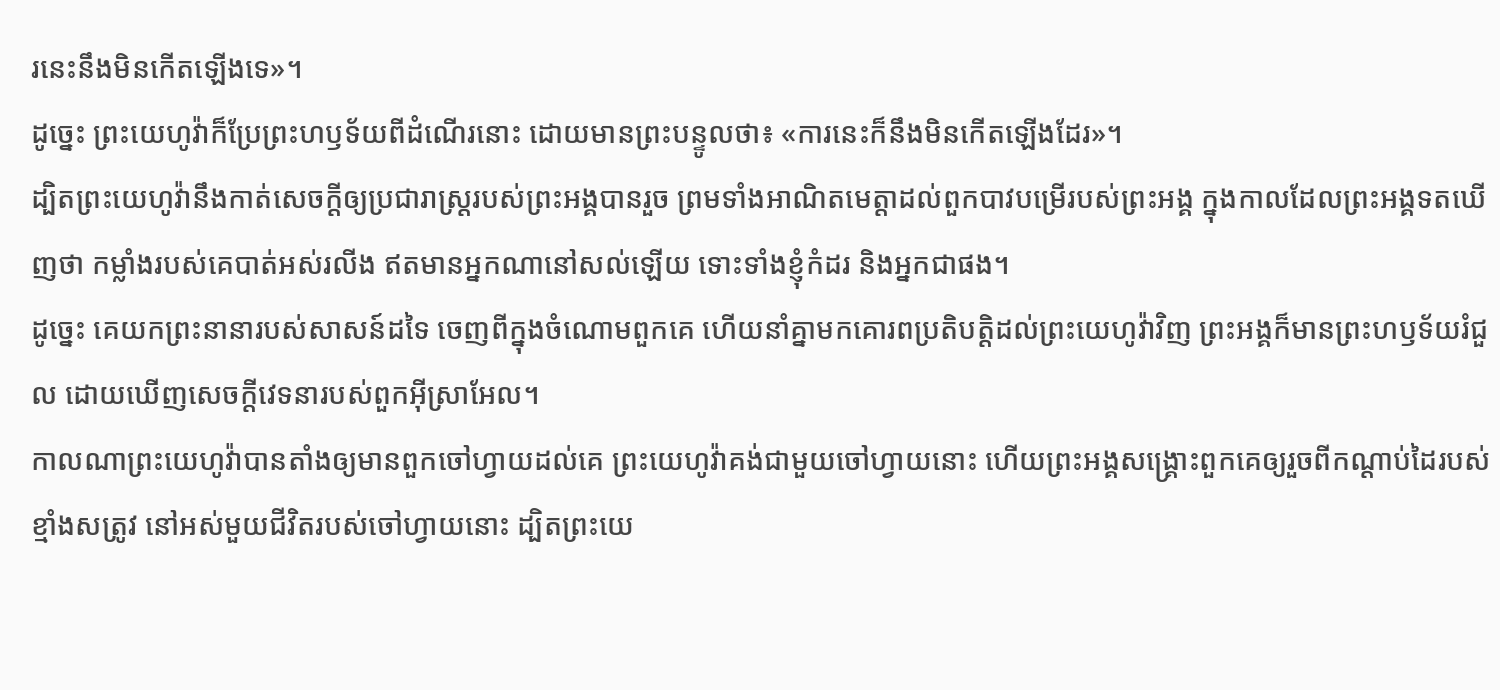រនេះនឹងមិនកើតឡើងទេ»។
ដូច្នេះ ព្រះយេហូវ៉ាក៏ប្រែព្រះហឫទ័យពីដំណើរនោះ ដោយមានព្រះបន្ទូលថា៖ «ការនេះក៏នឹងមិនកើតឡើងដែរ»។
ដ្បិតព្រះយេហូវ៉ានឹងកាត់សេចក្ដីឲ្យប្រជារាស្ត្ររបស់ព្រះអង្គបានរួច ព្រមទាំងអាណិតមេត្តាដល់ពួកបាវបម្រើរបស់ព្រះអង្គ ក្នុងកាលដែលព្រះអង្គទតឃើញថា កម្លាំងរបស់គេបាត់អស់រលីង ឥតមានអ្នកណានៅសល់ឡើយ ទោះទាំងខ្ញុំកំដរ និងអ្នកជាផង។
ដូច្នេះ គេយកព្រះនានារបស់សាសន៍ដទៃ ចេញពីក្នុងចំណោមពួកគេ ហើយនាំគ្នាមកគោរពប្រតិបត្តិដល់ព្រះយេហូវ៉ាវិញ ព្រះអង្គក៏មានព្រះហឫទ័យរំជួល ដោយឃើញសេចក្ដីវេទនារបស់ពួកអ៊ីស្រាអែល។
កាលណាព្រះយេហូវ៉ាបានតាំងឲ្យមានពួកចៅហ្វាយដល់គេ ព្រះយេហូវ៉ាគង់ជាមួយចៅហ្វាយនោះ ហើយព្រះអង្គសង្គ្រោះពួកគេឲ្យរួចពីកណ្ដាប់ដៃរបស់ខ្មាំងសត្រូវ នៅអស់មួយជីវិតរបស់ចៅហ្វាយនោះ ដ្បិតព្រះយេ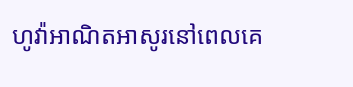ហូវ៉ាអាណិតអាសូរនៅពេលគេ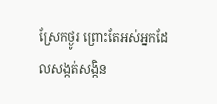ស្រែកថ្ងូរ ព្រោះតែអស់អ្នកដែលសង្កត់សង្កិន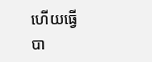ហើយធ្វើបា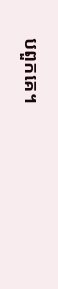បពួកគេ។